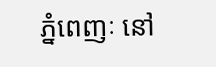ភ្នំពេញៈ នៅ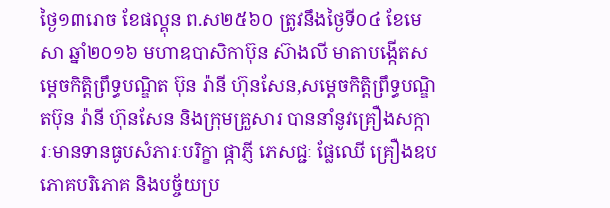ថ្ងៃ១៣រោច ខែផល្គុន ព.ស២៥៦០ ត្រូវនឹងថ្ងៃទី០៤ ខែមេសា ឆ្នាំ២០១៦ មហាឧបាសិកាប៊ុន ស៊ាងលី មាតាបង្កើតសម្តេចកិត្តិព្រឹទ្ធបណ្ឌិត ប៊ុន រ៉ានី ហ៊ុនសែន,សម្តេចកិត្តិព្រឹទ្ធបណ្ឌិតប៊ុន រ៉ានី ហ៊ុនសែន និងក្រុមគ្រួសារ បាននាំនូវគ្រឿងសក្ការៈមានទានធូបសំភារៈបរិក្ខា ផ្កាភ្ញី ភេសជ្ជៈ ផ្លែឈើ គ្រឿងឧបភោគបរិភោគ និងបច្ច័យប្រ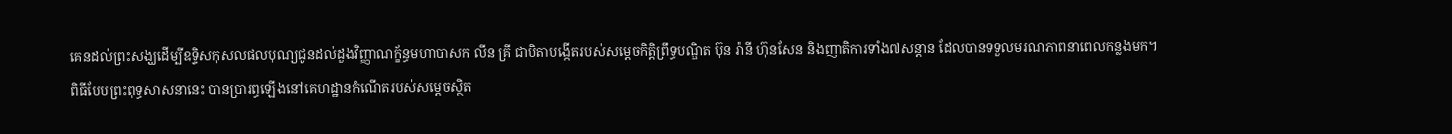គេនដល់ព្រះសង្ឃដើម្បីឧទ្ទិសកុសលផលបុណ្យជូនដល់ដួងវិញ្ញាណក្ខ័ន្ធមហាបាសក លីន គ្រី ជាបិតាបង្កើតរបស់សម្តេចកិត្តិព្រឹទ្ធបណ្ឌិត ប៊ុន រ៉ានី ហ៊ុនសែន និងញាតិការទាំង៧សន្តាន ដែលបានទទួលមរណភាពនាពេលកន្លងមក។
ពិធីបែបព្រះពុទ្ធសាសនានេះ បានប្រារព្ធឡើងនៅគេហដ្ឋានកំណើតរបស់សម្តេចស្ថិត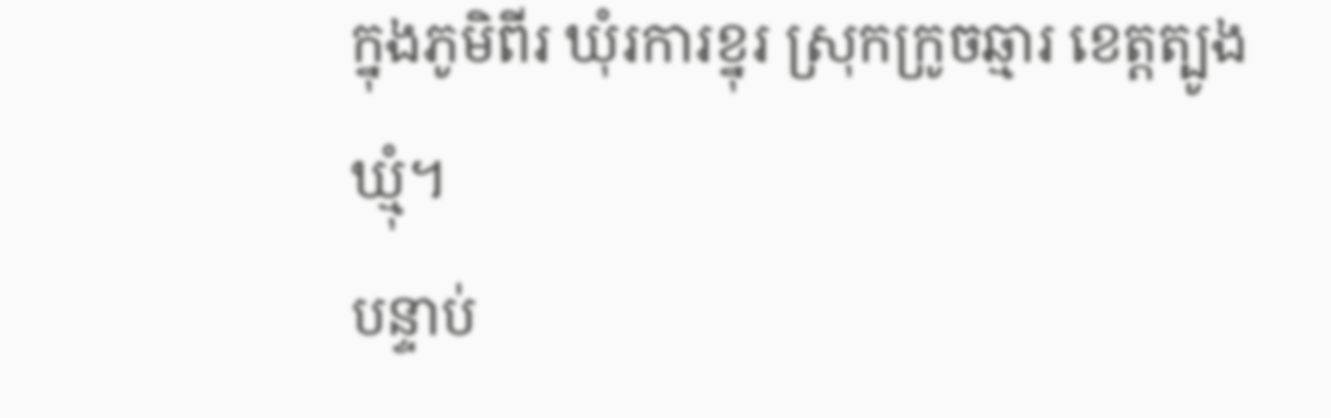ក្នុងភូមិពីរ ឃុំរការខ្នុរ ស្រុកក្រូចឆ្មារ ខេត្តត្បូងឃ្មុំ។
បន្ទាប់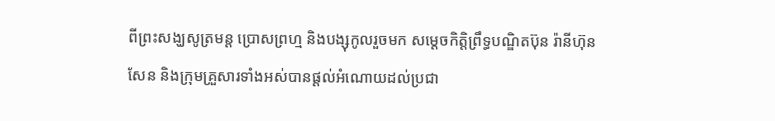ពីព្រះសង្ឃសូត្រមន្ត ប្រោសព្រហ្ម និងបង្សុកូលរួចមក សម្តេចកិត្តិព្រឹទ្ធបណ្ឌិតប៊ុន រ៉ានីហ៊ុន សែន និងក្រុមគ្រួសារទាំងអស់បានផ្តល់អំណោយដល់ប្រជា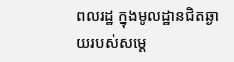ពលរដ្ឋ ក្នុងមូលដ្ឋានជិតឆ្ងាយរបស់សម្តេ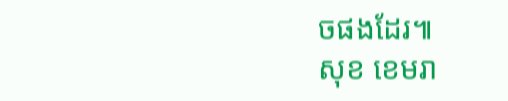ចផងដែរ៕
សុខ ខេមរា